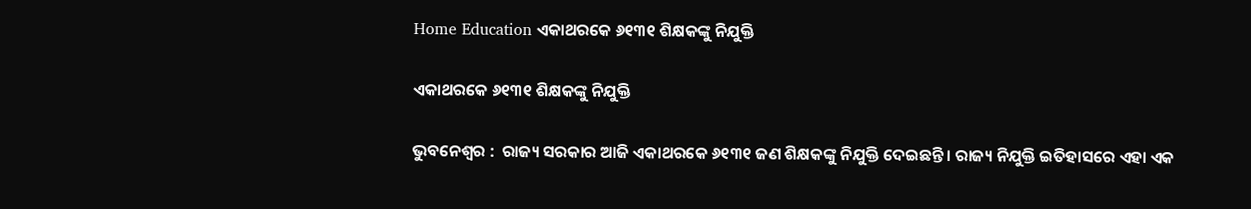Home Education ଏକାଥରକେ ୬୧୩୧ ଶିକ୍ଷକଙ୍କୁ ନିଯୁକ୍ତି

ଏକାଥରକେ ୬୧୩୧ ଶିକ୍ଷକଙ୍କୁ ନିଯୁକ୍ତି

ଭୁବନେଶ୍ୱର :  ରାଜ୍ୟ ସରକାର ଆଜି ଏକାଥରକେ ୬୧୩୧ ଜଣ ଶିକ୍ଷକଙ୍କୁ ନିଯୁକ୍ତି ଦେଇଛନ୍ତି । ରାଜ୍ୟ ନିଯୁକ୍ତି ଇତିହାସରେ ଏହା ଏକ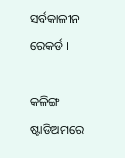ସର୍ବକାଳୀନ ରେକର୍ଡ ।

କଳିଙ୍ଗ ଷ୍ଟାଡିଅମରେ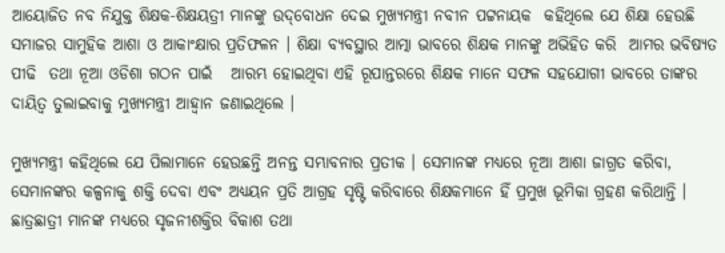ଆୟୋଜିତ ନବ ନିଯୁକ୍ତ ଶିକ୍ଷକ-ଶିକ୍ଷୟତ୍ରୀ ମାନଙ୍କୁ ଉଦ୍‌ବୋଧନ ଦେଇ ମୁଖ୍ୟମନ୍ତ୍ରୀ ନବୀନ ପଟ୍ଟନାୟକ  କହିଥିଲେ ଯେ ଶିକ୍ଷା ହେଉଛି ସମାଜର ସାମୁହିକ ଆଶା ଓ ଆକାଂକ୍ଷାର ପ୍ରତିଫଳନ । ଶିକ୍ଷା ବ୍ୟବସ୍ଥାର ଆତ୍ମା ଭାବରେ ଶିକ୍ଷକ ମାନଙ୍କୁ ଅଭିହିତ କରି  ଆମର ଭବିଷ୍ୟତ ପୀଢି  ତଥା ନୂଆ ଓଡିଶା ଗଠନ ପାଇଁ   ଆରମ୍ଭ ହୋଇଥିବା ଏହି ରୂପାନ୍ତରରେ ଶିକ୍ଷକ ମାନେ ସଫଳ ସହଯୋଗୀ ଭାବରେ ତାଙ୍କର ଦାୟିତ୍ବ ତୁଲାଇବାକୁ ମୁଖ୍ୟମନ୍ତ୍ରୀ ଆହ୍ବାନ ଜଣାଇଥିଲେ ।

ମୁଖ୍ୟମନ୍ତ୍ରୀ କହିଥିଲେ ଯେ ପିଲାମାନେ ହେଉଛନ୍ତି ଅନନ୍ତ ସମ୍ଭାବନାର ପ୍ରତୀକ । ସେମାନଙ୍କ ମଧ୍ୟରେ ନୂଆ ଆଶା ଜାଗ୍ରତ କରିବା, ସେମାନଙ୍କର କଳ୍ପନାକୁ ଶକ୍ତି ଦେବା ଏବଂ ଅଧ୍ୟୟନ ପ୍ରତି ଆଗ୍ରହ ସୃଷ୍ଟି କରିବାରେ ଶିକ୍ଷକମାନେ ହିଁ ପ୍ରମୁଖ ଭୂମିକା ଗ୍ରହଣ କରିଥାନ୍ତି । ଛାତ୍ରଛାତ୍ରୀ ମାନଙ୍କ ମଧ୍ୟରେ ସୃଜନୀଶକ୍ତିର ବିକାଶ ତଥା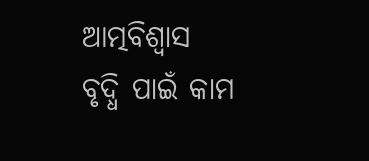ଆତ୍ମବିଶ୍ବାସ ବୃଦ୍ଧି ପାଇଁ କାମ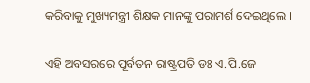କରିବାକୁ ମୁଖ୍ୟମନ୍ତ୍ରୀ ଶିକ୍ଷକ ମାନଙ୍କୁ ପରାମର୍ଶ ଦେଇଥିଲେ ।

ଏହି ଅବସରରେ ପୂର୍ବତନ ରାଷ୍ଟ୍ରପତି ଡଃ ଏ.ପି.ଜେ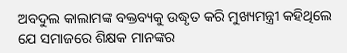ଅବଦୁଲ କାଲାମଙ୍କ ବକ୍ତବ୍ୟକୁ ଉଦ୍ଧୃତ କରି ମୁଖ୍ୟମନ୍ତ୍ରୀ କହିଥିଲେ ଯେ ସମାଜରେ ଶିକ୍ଷକ ମାନଙ୍କର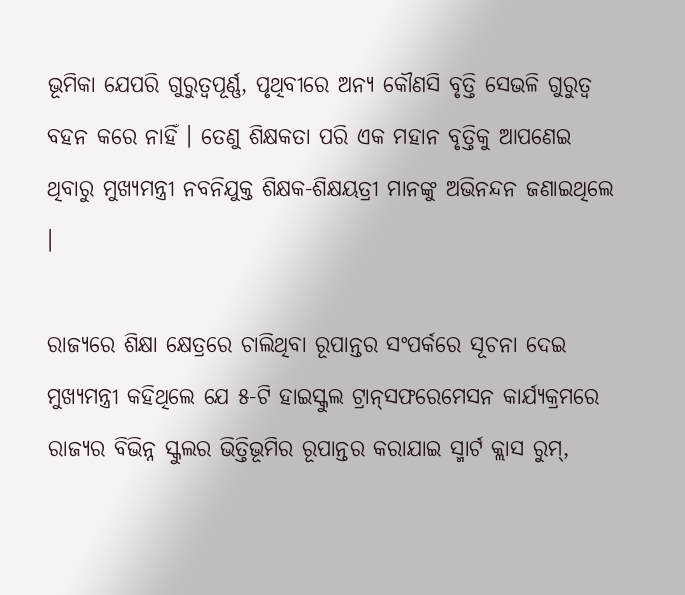ଭୂମିକା ଯେପରି ଗୁରୁତ୍ବପୂର୍ଣ୍ଣ, ପୃଥିବୀରେ ଅନ୍ୟ କୌଣସି ବୃତ୍ତି ସେଭଳି ଗୁରୁତ୍ବ ବହନ କରେ ନାହିଁ । ତେଣୁ ଶିକ୍ଷକତା ପରି ଏକ ମହାନ ବୃତ୍ତିକୁ ଆପଣେଇ ଥିବାରୁ ମୁଖ୍ୟମନ୍ତ୍ରୀ ନବନିଯୁକ୍ତ ଶିକ୍ଷକ-ଶିକ୍ଷୟତ୍ରୀ ମାନଙ୍କୁ ଅଭିନନ୍ଦନ ଜଣାଇଥିଲେ ।

ରାଜ୍ୟରେ ଶିକ୍ଷା କ୍ଷେତ୍ରରେ ଚାଲିଥିବା ରୂପାନ୍ତର ସଂପର୍କରେ ସୂଚନା ଦେଇ ମୁଖ୍ୟମନ୍ତ୍ରୀ କହିଥିଲେ ଯେ ୫-ଟି ହାଇସ୍କୁଲ ଟ୍ରାନ୍‌ସଫରେମେସନ କାର୍ଯ୍ୟକ୍ରମରେ ରାଜ୍ୟର ବିଭିନ୍ନ ସ୍କୁଲର ଭିତ୍ତିଭୂମିର ରୂପାନ୍ତର କରାଯାଇ ସ୍ମାର୍ଟ କ୍ଲାସ ରୁମ୍‌,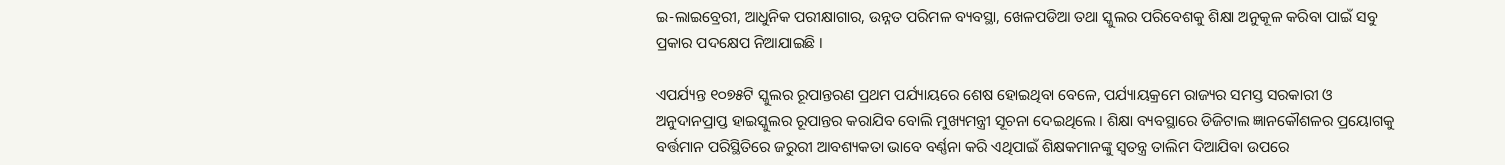ଇ-ଲାଇବ୍ରେରୀ, ଆଧୁନିକ ପରୀକ୍ଷାଗାର, ଉନ୍ନତ ପରିମଳ ବ୍ୟବସ୍ଥା, ଖେଳପଡିଆ ତଥା ସ୍କୁଲର ପରିବେଶକୁ ଶିକ୍ଷା ଅନୁକୂଳ କରିବା ପାଇଁ ସବୁ ପ୍ରକାର ପଦକ୍ଷେପ ନିଆଯାଇଛି ।

ଏପର୍ଯ୍ୟନ୍ତ ୧୦୭୫ଟି ସ୍କୁଲର ରୂପାନ୍ତରଣ ପ୍ରଥମ ପର୍ଯ୍ୟାୟରେ ଶେଷ ହୋଇଥିବା ବେଳେ, ପର୍ଯ୍ୟାୟକ୍ରମେ ରାଜ୍ୟର ସମସ୍ତ ସରକାରୀ ଓ ଅନୁଦାନପ୍ରାପ୍ତ ହାଇସ୍କୁଲର ରୂପାନ୍ତର କରାଯିବ ବୋଲି ମୁଖ୍ୟମନ୍ତ୍ରୀ ସୂଚନା ଦେଇଥିଲେ । ଶିକ୍ଷା ବ୍ୟବସ୍ଥାରେ ଡିଜିଟାଲ ଜ୍ଞାନକୌଶଳର ପ୍ରୟୋଗକୁ ବର୍ତ୍ତମାନ ପରିସ୍ଥିତିରେ ଜରୁରୀ ଆବଶ୍ୟକତା ଭାବେ ବର୍ଣ୍ଣନା କରି ଏଥିପାଇଁ ଶିକ୍ଷକମାନଙ୍କୁ ସ୍ବତନ୍ତ୍ର ତାଲିମ ଦିଆଯିବା ଉପରେ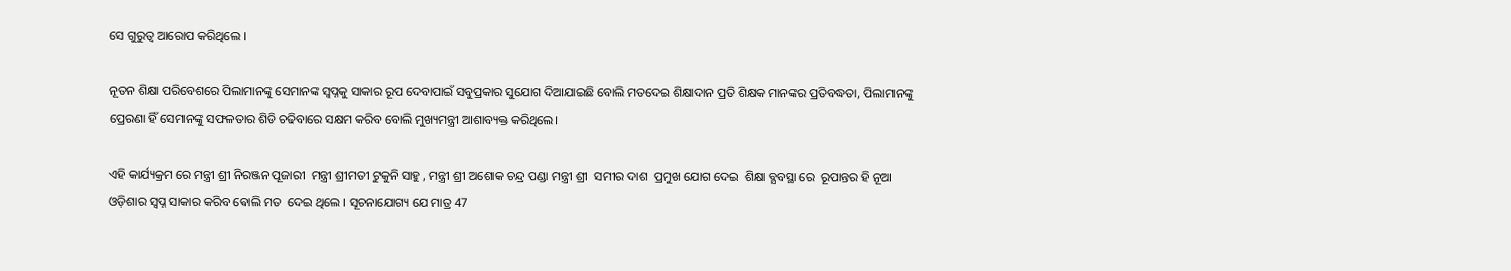ସେ ଗୁରୁତ୍ବ ଆରୋପ କରିଥିଲେ ।

ନୂତନ ଶିକ୍ଷା ପରିବେଶରେ ପିଲାମାନଙ୍କୁ ସେମାନଙ୍କ ସ୍ବପ୍ନକୁ ସାକାର ରୂପ ଦେବାପାଇଁ ସବୁପ୍ରକାର ସୁଯୋଗ ଦିଆଯାଇଛି ବୋଲି ମତଦେଇ ଶିକ୍ଷାଦାନ ପ୍ରତି ଶିକ୍ଷକ ମାନଙ୍କର ପ୍ରତିବଦ୍ଧତା, ପିଲାମାନଙ୍କୁ ପ୍ରେରଣା ହିଁ ସେମାନଙ୍କୁ ସଫଳତାର ଶିଡି ଚଢିବାରେ ସକ୍ଷମ କରିବ ବୋଲି ମୁଖ୍ୟମନ୍ତ୍ରୀ ଆଶାବ୍ୟକ୍ତ କରିଥିଲେ।

ଏହି କାର୍ଯ୍ୟକ୍ରମ ରେ ମନ୍ତ୍ରୀ ଶ୍ରୀ ନିରଞ୍ଜନ ପୂଜାରୀ  ମନ୍ତ୍ରୀ ଶ୍ରୀମତୀ ଟୁକୁନି ସାହୁ , ମନ୍ତ୍ରୀ ଶ୍ରୀ ଅଶୋକ ଚନ୍ଦ୍ର ପଣ୍ଡା ମନ୍ତ୍ରୀ ଶ୍ରୀ  ସମୀର ଦାଶ  ପ୍ରମୁଖ ଯୋଗ ଦେଇ  ଶିକ୍ଷା ବ୍ଯବସ୍ଥା ରେ  ରୂପାନ୍ତର ହି ନୂଆ ଓଡ଼ିଶାର ସ୍ବପ୍ନ ସାକାର କରିବ ଵୋଲି ମତ  ଦେଇ ଥିଲେ । ସୂଚନାଯୋଗ୍ୟ ଯେ ମାତ୍ର 47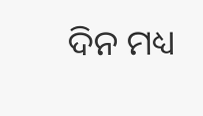ଦିନ ମଧ୍ୟ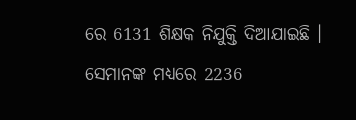ରେ 6131 ଶିକ୍ଷକ ନିଯୁକ୍ତି ଦିଆଯାଇଛି । ସେମାନଙ୍କ ମଧ୍ୟରେ 2236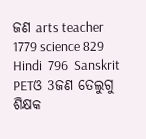ଜଣ arts teacher  1779 science 829 Hindi  796  Sanskrit PETଓ 3ଜଣ ତେଲୁଗୁ ଶିକ୍ଷକ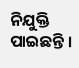ନିଯୁକ୍ତି ପାଇଛନ୍ତି ।